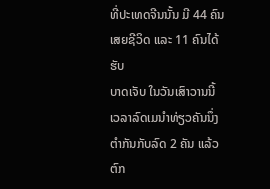ທີ່ປະເທດຈີນນັ້ນ ມີ 44 ຄົນເສຍຊີວິດ ແລະ 11 ຄົນໄດ້ຮັບ
ບາດເຈັບ ໃນວັນເສົາວານນີ້ ເວລາລົດເມນຳທ່ຽວຄັນນຶ່ງ
ຕຳກັນກັບລົດ 2 ຄັນ ແລ້ວຕົກ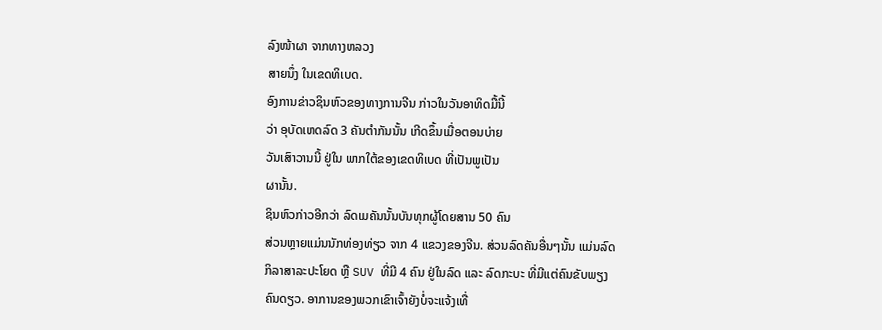ລົງໜ້າຜາ ຈາກທາງຫລວງ
ສາຍນຶ່ງ ໃນເຂດທິເບດ.
ອົງການຂ່າວຊິນຫົວຂອງທາງການຈີນ ກ່າວໃນວັນອາທິດມື້ນີ້
ວ່າ ອຸບັດເຫດລົດ 3 ຄັນຕຳກັນນັ້ນ ເກີດຂຶ້ນເມື່ອຕອນບ່າຍ
ວັນເສົາວານນີ້ ຢູ່ໃນ ພາກໃຕ້ຂອງເຂດທິເບດ ທີ່ເປັນພູເປັນ
ຜານັ້ນ.
ຊິນຫົວກ່າວອີກວ່າ ລົດເມຄັນນັ້ນບັນທຸກຜູ້ໂດຍສານ 50 ຄົນ
ສ່ວນຫຼາຍແມ່ນນັກທ່ອງທ່ຽວ ຈາກ 4 ແຂວງຂອງຈີນ. ສ່ວນລົດຄັນອື່ນໆນັ້ນ ແມ່ນລົດ
ກິລາສາລະປະໂຍດ ຫຼື SUV ທີ່ມີ 4 ຄົນ ຢູ່ໃນລົດ ແລະ ລົດກະບະ ທີ່ມີແຕ່ຄົນຂັບພຽງ
ຄົນດຽວ. ອາການຂອງພວກເຂົາເຈົ້າຍັງບໍ່ຈະແຈ້ງເທື່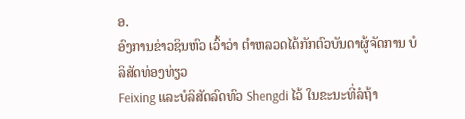ອ.
ອົງການຂ່າວຊິນຫົວ ເວົ້າວ່າ ຕຳຫລວດໄດ້ກັກຕົວບັນດາຜູ້ຈັດການ ບໍລິສັດທ່ອງທ່ຽວ
Feixing ແລະບໍລິສັດລົດທົວ Shengdi ໄວ້ ໃນຂະນະທີ່ລໍຖ້າ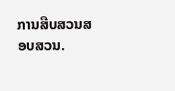ການສືບສວນສອບສວນ.